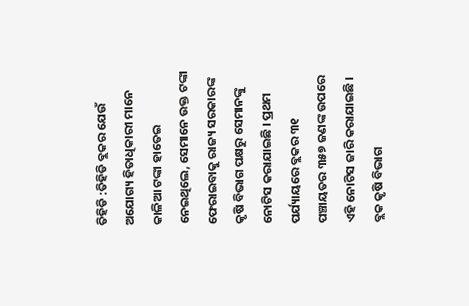ତିହିଡି :ତିହିଡି ବ୍ଲକର ଯେଉଁ ଅଯୋଗ୍ୟ ହିତାଧିକାରୀ ମାନେ କାଳିଆ ଟଙ୍କା ହାତେଇ ନେଇଥିଲେ, ସେମାନେ ଉକ୍ତ ଟଙ୍କା ଫେରାଇବାକୁ ରାଜ୍ୟ ସରକାରଙ୍କ କୃଷି ବିଭାଗ ପକ୍ଷରୁ ସେମାନଙ୍କୁ ନୋଟିସ କରାଯାଇଛି । ପ୍ରଥମ ପର୍ଯ୍ୟାୟରେ ବ୍ଲକର ୩୧ ପଞ୍ଚାୟତର ୩୫୭ ଜଣଙ୍କ ଉପରେ ଏହି ନୋଟିସ ଜାରି କରାଯାଇଛି । ବ୍ଲକ କୃଷି ବିଭାଗ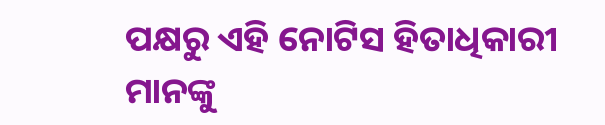ପକ୍ଷରୁ ଏହି ନୋଟିସ ହିତାଧିକାରୀ ମାନଙ୍କୁ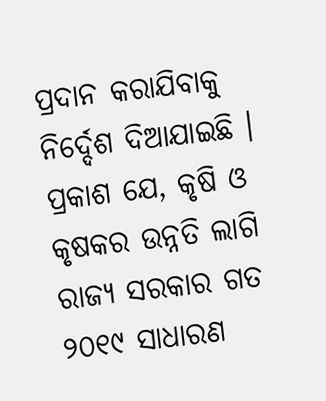ପ୍ରଦାନ କରାଯିବାକୁ ନିର୍ଦ୍ଦେଶ ଦିଆଯାଇଛି । ପ୍ରକାଶ ଯେ, କୃଷି ଓ କୃଷକର ଉନ୍ନତି ଲାଗି ରାଜ୍ୟ ସରକାର ଗତ ୨୦୧୯ ସାଧାରଣ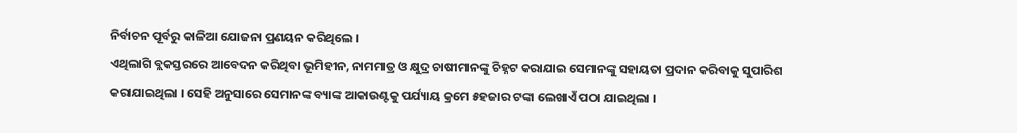ନିର୍ବାଚନ ପୂର୍ବରୁ କାଳିଆ ଯୋଜନା ପ୍ରଣୟନ କରିଥିଲେ ।
ଏଥିଲାଗି ବ୍ଲକସ୍ତରରେ ଆବେଦନ କରିଥିବା ଭୂମିହୀନ, ନାମମାତ୍ର ଓ କ୍ଷୁଦ୍ର ଚାଷୀମାନଙ୍କୁ ଚିହ୍ନଟ କରାଯାଇ ସେମାନଙ୍କୁ ସହାୟତା ପ୍ରଦାନ କରିବାକୁ ସୁପାରିଶ କରାଯାଇଥିଲା । ସେହି ଅନୁସାରେ ସେମାନଙ୍କ ବ୍ୟାଙ୍କ ଆକାଉଣ୍ଟକୁ ପର୍ଯ୍ୟାୟ କ୍ରମେ ୫ହଜାର ଟଙ୍କା ଲେଖାଏଁ ପଠା ଯାଇଥିଲା ।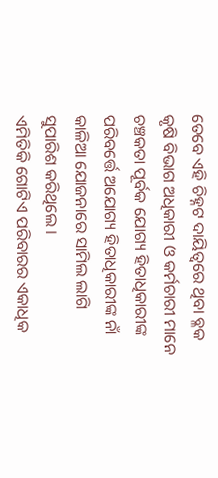ତେବେ ଏହି ଚିହ୍ନଟ ଦାୟିତ୍ୱରେ ଥିବା ବ୍ଳକ କୃଷି ବିଭାଗ ଅଧିକାରୀ ଓ କର୍ମଚାରୀ ମାନେ ଚଞ୍ଚକତା ପୂର୍ବକ ଯୋଗ୍ୟ ହିତାଧିକାରୀଙ୍କ ପରିବର୍ତ୍ତେ ଅଯୋଗ୍ୟ ହିତାଧିକାରୀଙ୍କ ନାଁ କାଳିଆ ଯୋଜନାରେ ସାମିଲ ଲାଗି ସୁପାରିଶ କରିଥିଲେ ।
ଏମିତିକି ଗୋଟିଏ ପରିବାରର ଏକାଧିକ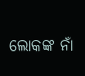ଲୋକଙ୍କ ନାଁ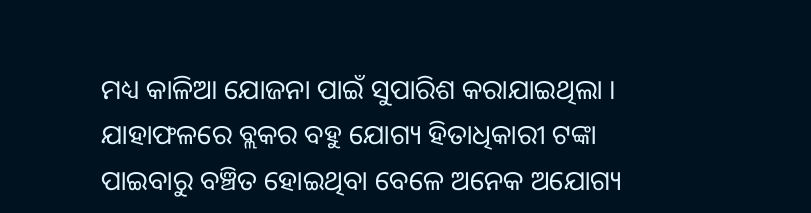ମଧ୍ୟ କାଳିଆ ଯୋଜନା ପାଇଁ ସୁପାରିଶ କରାଯାଇଥିଲା । ଯାହାଫଳରେ ବ୍ଲକର ବହୁ ଯୋଗ୍ୟ ହିତାଧିକାରୀ ଟଙ୍କା ପାଇବାରୁ ବଞ୍ଚିତ ହୋଇଥିବା ବେଳେ ଅନେକ ଅଯୋଗ୍ୟ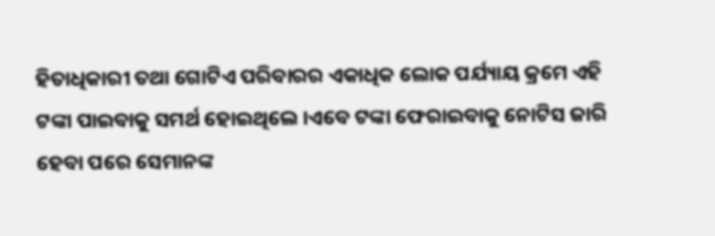ହିତାଧିକାରୀ ତଥା ଗୋଟିଏ ପରିବାରର ଏକାଧିକ ଲୋକ ପର୍ଯ୍ୟାୟ କ୍ରମେ ଏହି ଟଙ୍କା ପାଇବାକୁ ସମର୍ଥ ହୋଇଥିଲେ ।ଏବେ ଟଙ୍କା ଫେରାଇବାକୁ ନୋଟିସ ଜାରି ହେବା ପରେ ସେମାନଙ୍କ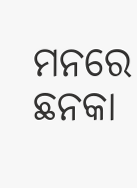ମନରେ ଛନକା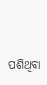ପଶିଥିବା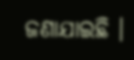ଜଣାଯାଇଛି ।